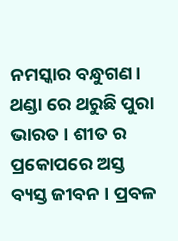ନମସ୍କାର ବନ୍ଧୁଗଣ। ଥଣ୍ଡା ରେ ଥରୁଛି ପୁରା ଭାରତ । ଶୀତ ର ପ୍ରକୋପରେ ଅସ୍ତ ବ୍ୟସ୍ତ ଜୀବନ । ପ୍ରବଳ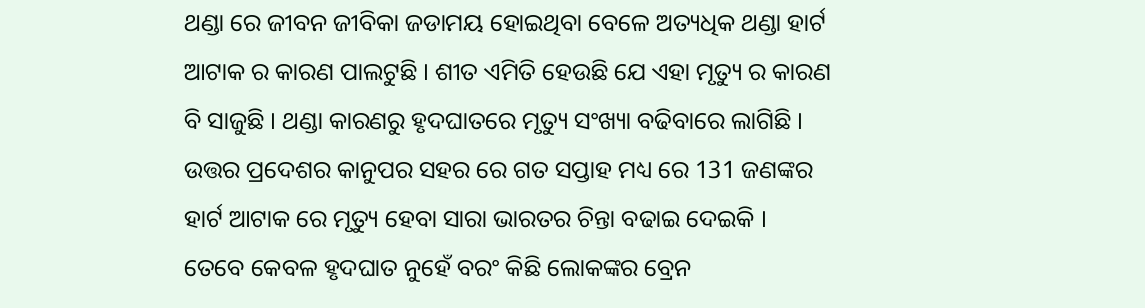ଥଣ୍ଡା ରେ ଜୀବନ ଜୀବିକା ଜଡାମୟ ହୋଇଥିବା ବେଳେ ଅତ୍ୟଧିକ ଥଣ୍ଡା ହାର୍ଟ ଆଟାକ ର କାରଣ ପାଲଟୁଛି । ଶୀତ ଏମିତି ହେଉଛି ଯେ ଏହା ମୃତ୍ୟୁ ର କାରଣ ବି ସାଜୁଛି । ଥଣ୍ଡା କାରଣରୁ ହୃଦଘାତରେ ମୃତ୍ୟୁ ସଂଖ୍ୟା ବଢିବାରେ ଲାଗିଛି ।
ଉତ୍ତର ପ୍ରଦେଶର କାନୁପର ସହର ରେ ଗତ ସପ୍ତାହ ମଧ୍ୟ ରେ 131 ଜଣଙ୍କର ହାର୍ଟ ଆଟାକ ରେ ମୃତ୍ୟୁ ହେବା ସାରା ଭାରତର ଚିନ୍ତା ବଢାଇ ଦେଇକି । ତେବେ କେବଳ ହୃଦଘାତ ନୁହେଁ ବରଂ କିଛି ଲୋକଙ୍କର ବ୍ରେନ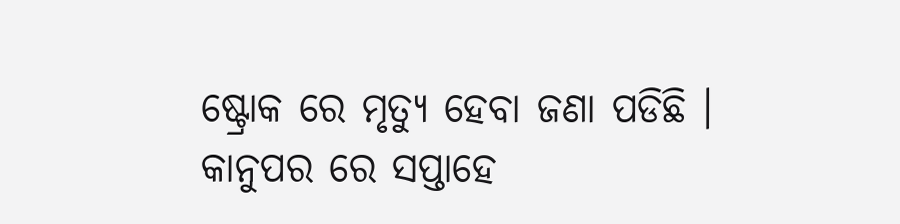ଷ୍ଟ୍ରୋକ ରେ ମୃତ୍ୟୁ ହେବା ଜଣା ପଡିଛି । କାନୁପର ରେ ସପ୍ତାହେ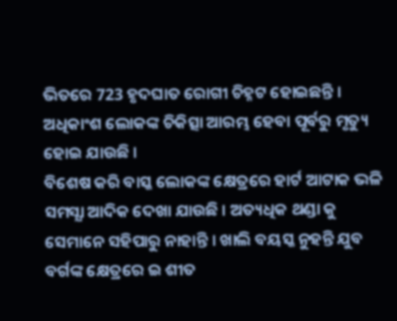ଭିତରେ 723 ହୃଦଘାତ ରୋଗୀ ଚିହ୍ନଟ ହୋଇଛନ୍ତି । ଅଧିକାଂଶ ଲୋକଙ୍କ ଚିକିତ୍ସା ଆରମ୍ଭ ହେବା ପୂର୍ବରୁ ମୃତ୍ୟୁ ହୋଇ ଯାଉଛି ।
ବିଶେଷ କରି ବାସ୍କ ଲୋକଙ୍କ କ୍ଷେତ୍ରରେ ହାର୍ଟ ଆଟାକ ଭଳି ସମସ୍ଯା ଆଦିକ ଦେଖା ଯାଉଛି । ଅତ୍ୟଧିକ ଥଣ୍ଡା କୁ ସେମାନେ ସହିପାରୁ ନାହାନ୍ତି । ଖାଲି ବୟସ୍କ ନୁହନ୍ତି ଯୁବ ବର୍ଗଙ୍କ କ୍ଷେତ୍ରରେ ଇ ଶୀତ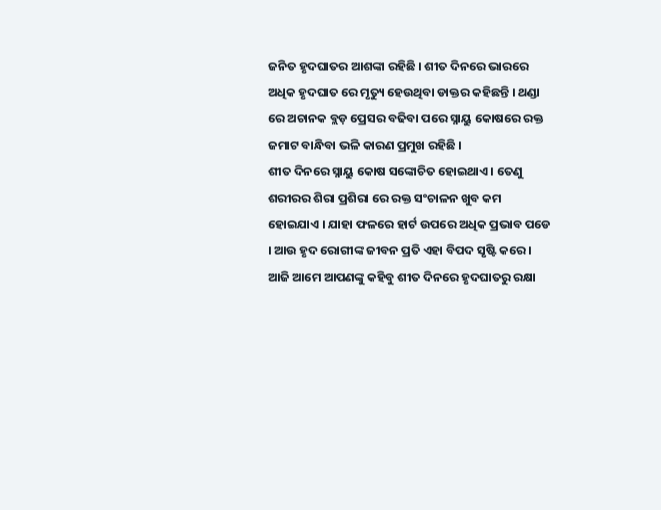ଜନିତ ହୃଦଘାତର ଆଶଙ୍କା ରହିଛି । ଶୀତ ଦିନରେ ଭାରରେ ଅଧିକ ହୃଦଘାତ ରେ ମୃତ୍ୟୁ ହେଉଥିବା ଡାକ୍ତର କହିଛନ୍ତି । ଥଣ୍ଡା ରେ ଅଚାନକ ବ୍ଲଡ଼ ପ୍ରେସର ବଢିବା ପରେ ସ୍ନାୟୁ କୋଷରେ ରକ୍ତ ଜମାଟ ବାନ୍ଧିବା ଭଳି କାରଣ ପ୍ରମୁଖ ରହିଛି ।
ଶୀତ ଦିନରେ ସ୍ନାୟୁ କୋଷ ସଙ୍କୋଚିତ ହୋଇଥାଏ । ତେଣୁ ଶରୀରର ଶିରା ପ୍ରଶିରା ରେ ରକ୍ତ ସଂଚାଳନ ଖୁବ କମ ହୋଇଯାଏ । ଯାହା ଫଳରେ ହାର୍ଟ ଉପରେ ଅଧିକ ପ୍ରଭାବ ପଡେ । ଆଉ ହୃଦ ରୋଗୀଙ୍କ ଜୀବନ ପ୍ରତି ଏହା ବିପଦ ସୃଷ୍ଟି କରେ । ଆଜି ଆମେ ଆପଣଙ୍କୁ କହିବୁ ଶୀତ ଦିନରେ ହୃଦଘାତରୁ ରକ୍ଷା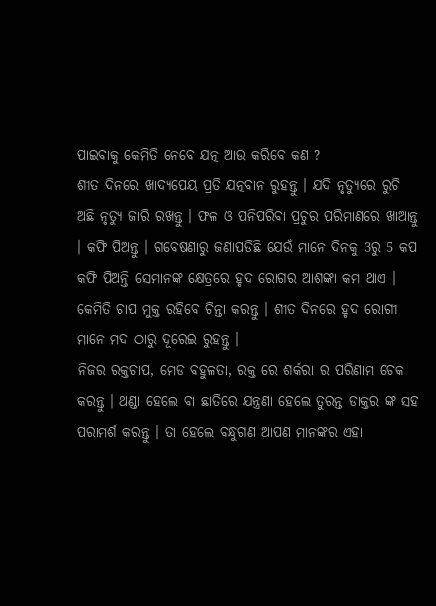ପାଇବାକୁ କେମିତି ନେବେ ଯତ୍ନ ଆଉ କରିବେ କଣ ?
ଶୀତ ଦିନରେ ଖାଦ୍ୟପେୟ ପ୍ରତି ଯତ୍ନବାନ ରୁହନ୍ତୁ । ଯଦି ନୃତ୍ୟୁରେ ରୁଚି ଅଛି ନୃତ୍ୟୁ ଜାରି ରଖନ୍ତୁ । ଫଳ ଓ ପନିପରିବା ପ୍ରଚୁର ପରିମାଣରେ ଖାଆନ୍ତୁ । କଫି ପିଅନ୍ତୁ । ଗବେଷଣାରୁ ଜଣାପଡିଛି ଯେଉଁ ମାନେ ଦିନକୁ 3ରୁ 5 କପ କଫି ପିଅନ୍ତି ସେମାନଙ୍କ କ୍ଷେତ୍ରରେ ହୃଦ ରୋଗର ଆଶଙ୍କା କମ ଥାଏ । କେମିତି ଚାପ ମୁକ୍ତ ରହିବେ ଚିନ୍ତା କରନ୍ତୁ । ଶୀତ ଦିନରେ ହୃଦ ରୋଗୀ ମାନେ ମଦ ଠାରୁ ଦୂରେଇ ରୁହନ୍ତୁ ।
ନିଜର ରକ୍ତଚାପ, ମେଡ ବହୁଳତା, ରକ୍ତ ରେ ଶର୍କରା ର ପରିଣାମ ଚେକ କରନ୍ତୁ । ଥଣ୍ଡା ହେଲେ ବା ଛାତିରେ ଯନ୍ତ୍ରଣା ହେଲେ ତୁରନ୍ତ ଡାକ୍ତର ଙ୍କ ସହ ପରାମର୍ଶ କରନ୍ତୁ । ତା ହେଲେ ବନ୍ଧୁଗଣ ଆପଣ ମାନଙ୍କର ଏହା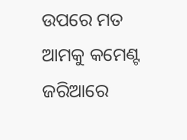ଉପରେ ମତ ଆମକୁ କମେଣ୍ଟ ଜରିଆରେ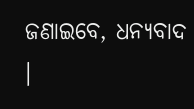ଜଣାଇବେ, ଧନ୍ୟବାଦ ।